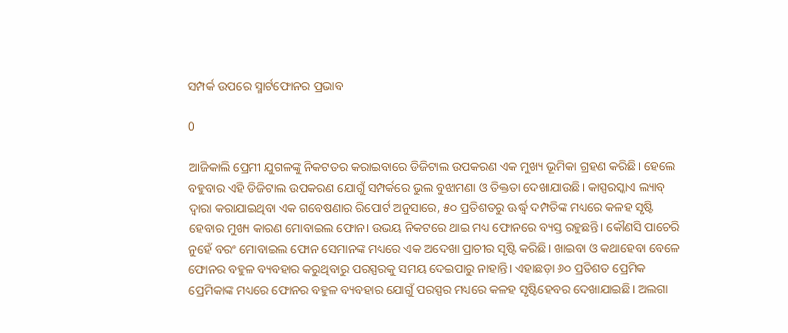ସମ୍ପର୍କ ଉପରେ ସ୍ମାର୍ଟଫୋନର ପ୍ରଭାବ

0

ଆଜିକାଲି ପ୍ରେମୀ ଯୁଗଳଙ୍କୁ ନିକଟତର କରାଇବାରେ ଡିଜିଟାଲ ଉପକରଣ ଏକ ମୁଖ୍ୟ ଭୂମିକା ଗ୍ରହଣ କରିଛି। ହେଲେ ବହୁବାର ଏହି ଡିଜିଟାଲ ଉପକରଣ ଯୋଗୁଁ ସମ୍ପର୍କରେ ଭୁଲ ବୁଝାମଣା ଓ ତିକ୍ତତା ଦେଖାଯାଉଛି। କାସ୍ପରସ୍କାଏ ଲ୍ୟାବ୍‍ ଦ୍ୱାରା କରାଯାଇଥିବା ଏକ ଗବେଷଣାର ରିପୋର୍ଟ ଅନୁସାରେ, ୫୦ ପ୍ରତିଶତରୁ ଊର୍ଦ୍ଧ୍ବ ଦମ୍ପତିଙ୍କ ମଧ୍ୟରେ କଳହ ସୃଷ୍ଟି ହେବାର ମୁଖ୍ୟ କାରଣ ମୋବାଇଲ ଫୋନ। ଉଭୟ ନିକଟରେ ଥାଇ ମଧ୍ୟ ଫୋନରେ ବ୍ୟସ୍ତ ରହୁଛନ୍ତି। କୌଣସି ପାଚେରି ନୁହେଁ ବରଂ ମୋବାଇଲ ଫୋନ ସେମାନଙ୍କ ମଧ୍ୟରେ ଏକ ଅଦେଖା ପ୍ରାଚୀର ସୃଷ୍ଟି କରିଛି। ଖାଇବା ଓ କଥାହେବା ବେଳେ ଫୋନର ବହୁଳ ବ୍ୟବହାର କରୁଥିବାରୁ ପରସ୍ପରକୁ ସମୟ ଦେଇପାରୁ ନାହାନ୍ତି। ଏହାଛଡ଼ା ୬୦ ପ୍ରତିଶତ ପ୍ରେମିକ ପ୍ରେମିକାଙ୍କ ମଧ୍ୟରେ ଫୋନର ବହୁଳ ବ୍ୟବହାର ଯୋଗୁଁ ପରସ୍ପର ମଧ୍ୟରେ କଳହ ସୃଷ୍ଟିହେବର ଦେଖାଯାଇଛି। ଅଲଗା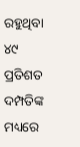ରହୁଥିବା ୪୯ ପ୍ରତିଶତ ଦମ୍ପତିଙ୍କ ମଧ୍ୟରେ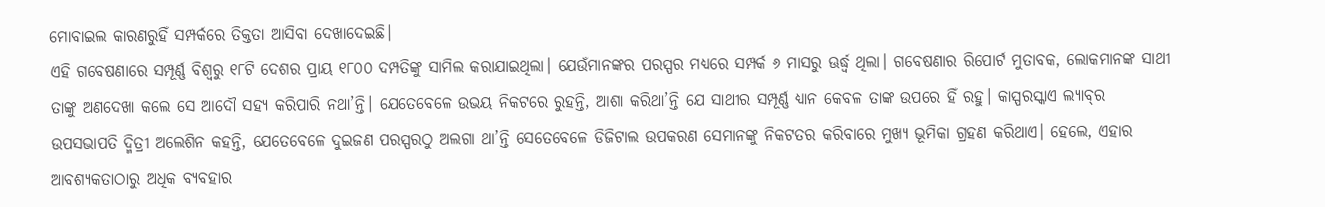ମୋବାଇଲ କାରଣରୁହିଁ ସମ୍ପର୍କରେ ତିକ୍ତତା ଆସିବା ଦେଖାଦେଇଛି।
ଏହି ଗବେଷଣାରେ ସମ୍ପୂର୍ଣ୍ଣ ବିଶ୍ୱରୁ ୧୮ଟି ଦେଶର ପ୍ରାୟ ୧୮୦୦ ଦମ୍ପତିଙ୍କୁ ସାମିଲ କରାଯାଇଥିଲା। ଯେଉଁମାନଙ୍କର ପରସ୍ପର ମଧ୍ୟରେ ସମ୍ପର୍କ ୬ ମାସରୁ ଊର୍ଦ୍ଧ୍ବ ଥିଲା। ଗବେଷଣାର ରିପୋର୍ଟ ମୁତାବକ, ଲୋକମାନଙ୍କ ସାଥୀ ତାଙ୍କୁ ଅଣଦେଖା କଲେ ସେ ଆଦୌ ସହ୍ୟ କରିପାରି ନଥା’ନ୍ତି। ଯେତେବେଳେ ଉଭୟ ନିକଟରେ ରୁହନ୍ତି, ଆଶା କରିଥା’ନ୍ତି ଯେ ସାଥୀର ସମ୍ପୂର୍ଣ୍ଣ ଧ୍ୟାନ କେବଳ ତାଙ୍କ ଉପରେ ହିଁ ରହୁ। କାସ୍ପରସ୍କାଏ ଲ୍ୟାବ୍‍ର ଉପସଭାପତି ଦ୍ମିତ୍ରୀ ଅଲେଶିନ କହନ୍ତି, ଯେତେବେଳେ ଦୁଇଜଣ ପରସ୍ପରଠୁ ଅଲଗା ଥା’ନ୍ତି ସେତେବେଳେ ଡିଜିଟାଲ ଉପକରଣ ସେମାନଙ୍କୁ ନିକଟତର କରିବାରେ ମୁଖ୍ୟ ଭୂମିକା ଗ୍ରହଣ କରିଥାଏ। ହେଲେ, ଏହାର ଆବଶ୍ୟକତାଠାରୁ ଅଧିକ ବ୍ୟବହାର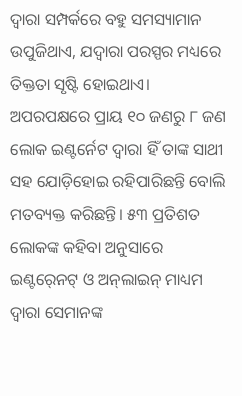ଦ୍ୱାରା ସମ୍ପର୍କରେ ବହୁ ସମସ୍ୟାମାନ ଉପୁଜିଥାଏ, ଯଦ୍ୱାରା ପରସ୍ପର ମଧ୍ୟରେ ତିକ୍ତତା ସୃଷ୍ଟି ହୋଇଥାଏ। ଅପରପକ୍ଷରେ ପ୍ରାୟ ୧୦ ଜଣରୁ ୮ ଜଣ ଲୋକ ଇଣ୍ଟର୍ନେଟ ଦ୍ୱାରା ହିଁ ତାଙ୍କ ସାଥୀ ସହ ଯୋଡ଼ିହୋଇ ରହିପାରିଛନ୍ତି ବୋଲି ମତବ୍ୟକ୍ତ କରିଛନ୍ତି। ୫୩ ପ୍ରତିଶତ ଲୋକଙ୍କ କହିବା ଅନୁସାରେ ଇଣ୍ଟର୍‍ନେଟ୍‍ ଓ ଅନ୍‍ଲାଇନ୍‍ ମାଧ୍ୟମ ଦ୍ୱାରା ସେମାନଙ୍କ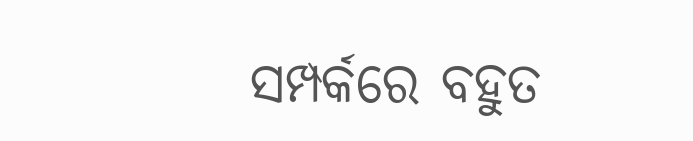ସମ୍ପର୍କରେ ବହୁତ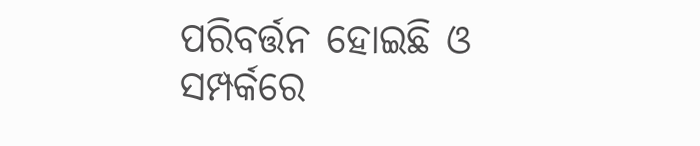ପରିବର୍ତ୍ତନ ହୋଇଛି ଓ ସମ୍ପର୍କରେ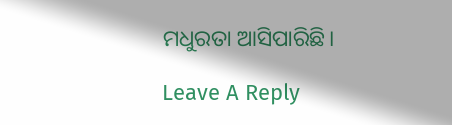ମଧୁରତା ଆସିପାରିଛି।

Leave A Reply